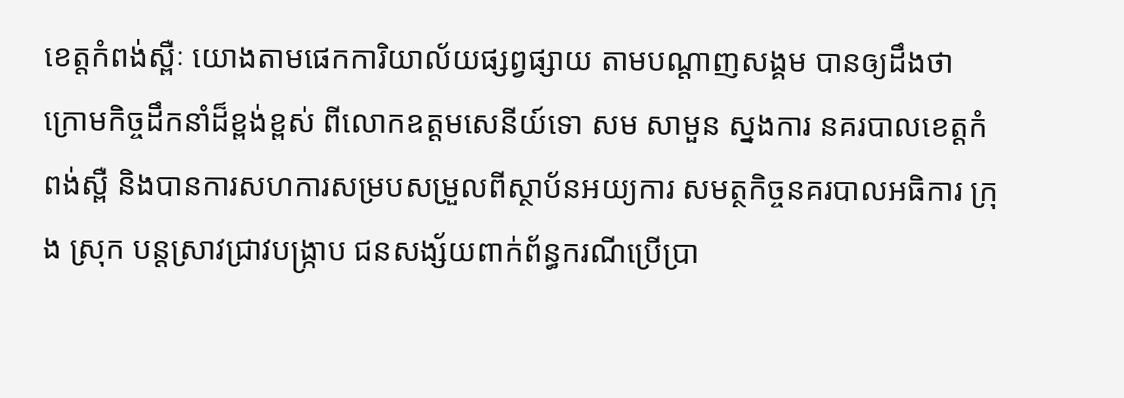ខេត្តកំពង់ស្ពឺៈ យោងតាមផេកការិយាល័យផ្សព្វផ្សាយ តាមបណ្តាញសង្គម បានឲ្យដឹងថា ក្រោមកិច្ចដឹកនាំដ៏ខ្ពង់ខ្ពស់ ពីលោកឧត្ដមសេនីយ៍ទោ សម សាមួន ស្នងការ នគរបាលខេត្តកំពង់ស្ពឺ និងបានការសហការសម្របសម្រួលពីស្ថាប័នអយ្យការ សមត្ថកិច្ចនគរបាលអធិការ ក្រុង ស្រុក បន្ដស្រាវជ្រាវបង្រ្កាប ជនសង្ស័យពាក់ព័ន្ធករណីប្រើប្រា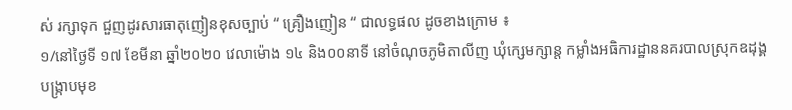ស់ រក្សាទុក ជួញដូរសារធាតុញៀនខុសច្បាប់ “ គ្រឿងញៀន “ ជាលទ្ធផល ដូចខាងក្រោម ៖
១/នៅថ្ងៃទី ១៧ ខែមីនា ឆ្នាំ២០២០ វេលាម៉ោង ១៤ និង០០នាទី នៅចំណុចភូមិតាលីញ ឃុំក្សេមក្សាន្ដ កម្លាំងអធិការដ្ឋាននគរបាលស្រុកឧដុង្គ បង្ក្រាបមុខ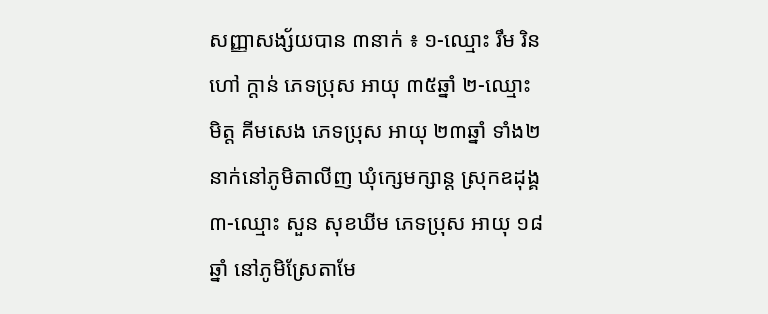សញ្ញាសង្ស័យបាន ៣នាក់ ៖ ១-ឈ្មោះ រឹម រិន ហៅ ក្ដាន់ ភេទប្រុស អាយុ ៣៥ឆ្នាំ ២-ឈ្មោះ មិត្ត គីមសេង ភេទប្រុស អាយុ ២៣ឆ្នាំ ទាំង២នាក់នៅភូមិតាលីញ ឃុំក្សេមក្សាន្ដ ស្រុកឧដុង្គ ៣-ឈ្មោះ សួន សុខឃីម ភេទប្រុស អាយុ ១៨ឆ្នាំ នៅភូមិស្រែតាមែ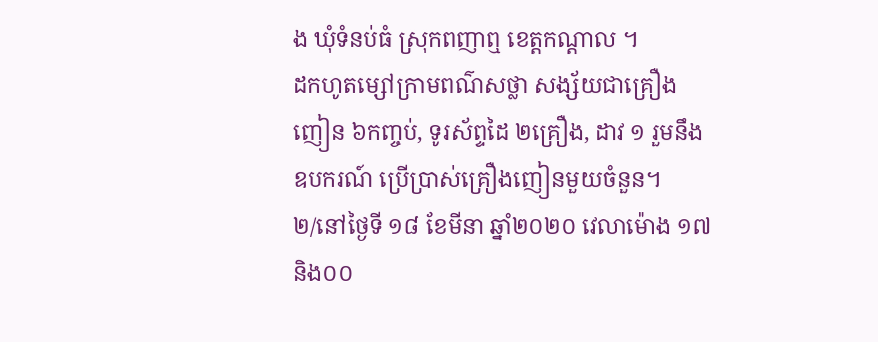ង ឃុំទំនប់ធំ ស្រុកពញាឮ ខេត្តកណ្ដាល ។
ដកហូតម្សៅក្រាមពណ៌សថ្លា សង្ស័យជាគ្រឿងញៀន ៦កញ្ចប់, ទូរស័ព្ទដៃ ២គ្រឿង, ដាវ ១ រួមនឹងឧបករណ៍ ប្រើប្រាស់គ្រឿងញៀនមួយចំនួន។
២/នៅថ្ងៃទី ១៨ ខែមីនា ឆ្នាំ២០២០ វេលាម៉ោង ១៧ និង០០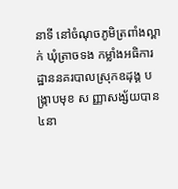នាទី នៅចំណុចភូមិត្រពាំងល្ពាក់ ឃុំត្រាចទង កម្លាំងអធិការដ្ឋាននគរបាលស្រុកឧដុង្គ បង្ក្រាបមុខ ស ញ្ញាសង្ស័យបាន ៤នា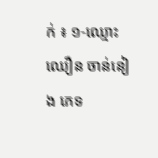ក់ ៖ ១-ឈ្មោះ ឈឿន ចាន់នៀង ភេទ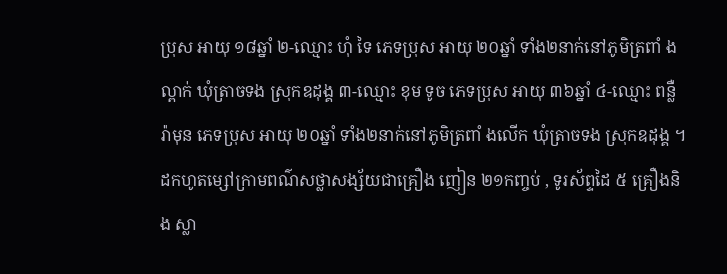ប្រុស អាយុ ១៨ឆ្នាំ ២-ឈ្មោះ ហុំ ទៃ ភេទប្រុស អាយុ ២០ឆ្នាំ ទាំង២នាក់នៅភូមិត្រពាំ ងល្ពាក់ ឃុំត្រាចទង ស្រុកឧដុង្គ ៣-ឈ្មោះ ខុម ទូច ភេទប្រុស អាយុ ៣៦ឆ្នាំ ៤-ឈ្មោះ ពន្លឺ រ៉ាមុន ភេទប្រុស អាយុ ២០ឆ្នាំ ទាំង២នាក់នៅភូមិត្រពាំ ងលើក ឃុំត្រាចទង ស្រុកឧដុង្គ ។
ដកហូតម្សៅក្រាមពណ៌សថ្លាសង្ស័យជាគ្រឿង ញៀន ២១កញ្ចប់ , ទូរស័ព្ទដៃ ៥ គ្រឿងនិង ស្លា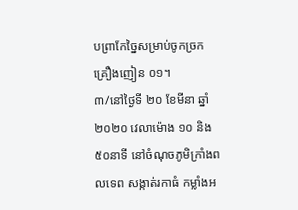បព្រាកែច្នៃសម្រាប់ចូកច្រកគ្រឿងញៀន ០១។
៣/នៅថ្ងៃទី ២០ ខែមីនា ឆ្នាំ២០២០ វេលាម៉ោង ១០ និង៥០នាទី នៅចំណុចភូមិក្រាំងពលទេព សង្កាត់រកាធំ កម្លាំងអ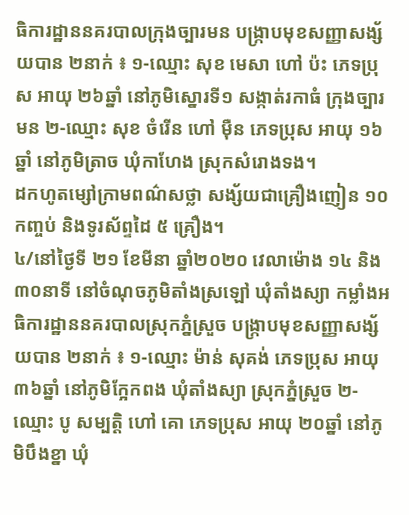ធិការដ្ឋាននគរបាលក្រុងច្បារមន បង្ក្រាបមុខសញ្ញាសង្ស័យបាន ២នាក់ ៖ ១-ឈ្មោះ សុខ មេសា ហៅ ប៉ះ ភេទប្រុស អាយុ ២៦ឆ្នាំ នៅភូមិស្នោរទី១ សង្កាត់រកាធំ ក្រុងច្បារមន ២-ឈ្មោះ សុខ ចំរើន ហៅ ម៉ឺន ភេទប្រុស អាយុ ១៦ឆ្នាំ នៅភូមិត្រាច ឃុំកាហែង ស្រុកសំរោងទង។
ដកហូតម្សៅក្រាមពណ៌សថ្លា សង្ស័យជាគ្រឿងញៀន ១០កញ្ចប់ និងទូរស័ព្ទដៃ ៥ គ្រឿង។
៤/នៅថ្ងៃទី ២១ ខែមីនា ឆ្នាំ២០២០ វេលាម៉ោង ១៤ និង៣០នាទី នៅចំណុចភូមិតាំងស្រឡៅ ឃុំតាំងស្យា កម្លាំងអធិការដ្ឋាននគរបាលស្រុកភ្នំស្រួច បង្ក្រាបមុខសញ្ញាសង្ស័យបាន ២នាក់ ៖ ១-ឈ្មោះ ម៉ាន់ សុគង់ ភេទប្រុស អាយុ ៣៦ឆ្នាំ នៅភូមិក្អែកពង ឃុំតាំងស្យា ស្រុកភ្នំស្រួច ២-ឈ្មោះ បូ សម្បត្តិ ហៅ គោ ភេទប្រុស អាយុ ២០ឆ្នាំ នៅភូមិបឹងខ្នា ឃុំ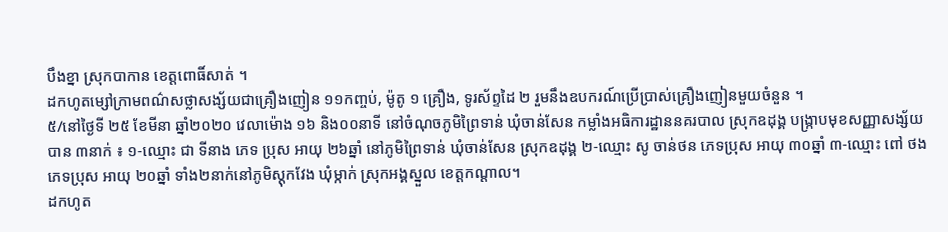បឹងខ្នា ស្រុកបាកាន ខេត្តពោធិ៍សាត់ ។
ដកហូតម្សៅក្រាមពណ៌សថ្លាសង្ស័យជាគ្រឿងញៀន ១១កញ្ចប់, ម៉ូតូ ១ គ្រឿង, ទូរស័ព្ទដៃ ២ រួមនឹងឧបករណ៍ប្រើប្រាស់គ្រឿងញៀនមួយចំនួន ។
៥/នៅថ្ងៃទី ២៥ ខែមីនា ឆ្នាំ២០២០ វេលាម៉ោង ១៦ និង០០នាទី នៅចំណុចភូមិព្រៃទាន់ ឃុំចាន់សែន កម្លាំងអធិការដ្ឋាននគរបាល ស្រុកឧដុង្គ បង្ក្រាបមុខសញ្ញាសង្ស័យបាន ៣នាក់ ៖ ១-ឈ្មោះ ជា ទីនាង ភេទ ប្រុស អាយុ ២៦ឆ្នាំ នៅភូមិព្រៃទាន់ ឃុំចាន់សែន ស្រុកឧដុង្គ ២-ឈ្មោះ សូ ចាន់ថន ភេទប្រុស អាយុ ៣០ឆ្នាំ ៣-ឈ្មោះ ពៅ ថង ភេទប្រុស អាយុ ២០ឆ្នាំ ទាំង២នាក់នៅភូមិស្ដុកវែង ឃុំម្កាក់ ស្រុកអង្គស្នួល ខេត្តកណ្ដាល។
ដកហូត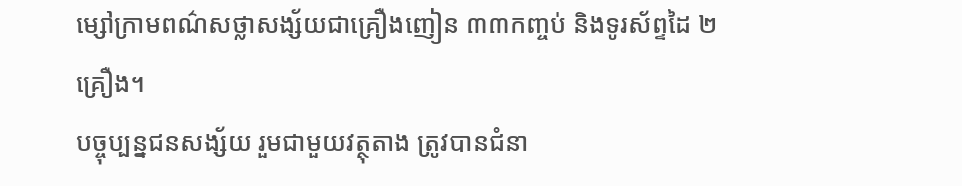ម្សៅក្រាមពណ៌សថ្លាសង្ស័យជាគ្រឿងញៀន ៣៣កញ្ចប់ និងទូរស័ព្ទដៃ ២ គ្រឿង។
បច្ចុប្បន្នជនសង្ស័យ រួមជាមួយវត្ថុតាង ត្រូវបានជំនា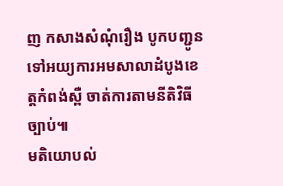ញ កសាងសំណុំរឿង បូកបញ្ជូនទៅអយ្យការអមសាលាដំបូងខេត្ដកំពង់ស្ពឺ ចាត់ការតាមនីតិវិធីច្បាប់៕
មតិយោបល់